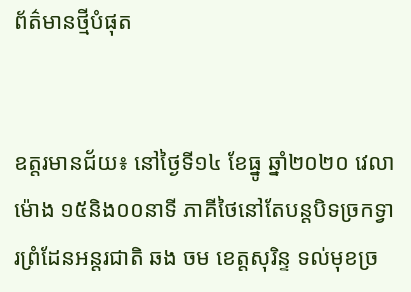ព័ត៌មានថ្មីបំផុត


ឧត្តរមានជ័យ៖ នៅថ្ងៃទី១៤ ខែធ្នូ ឆ្នាំ២០២០ វេលាម៉ោង ១៥និង០០នាទី ភាគីថៃនៅតែបន្តបិទច្រកទ្វារព្រំដែនអន្តរជាតិ ឆង ចម ខេត្តសុរិន្ទ ទល់មុខច្រ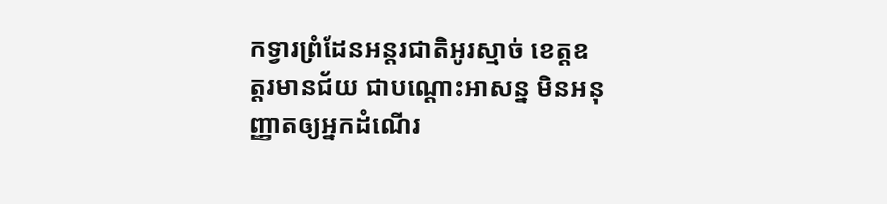កទ្វារព្រំដែនអន្តរជាតិអូរស្មាច់ ខេត្តឧត្តរមានជ័យ ជាបណ្តោះអាសន្ន មិនអនុញ្ញាតឲ្យអ្នកដំណើរ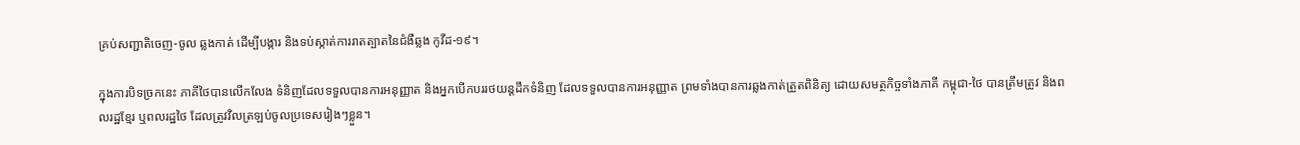គ្រប់សញ្ជាតិចេញ-ចូល ឆ្លងកាត់ ដើម្បីបង្ការ និងទប់ស្កាត់ការរាតត្បាតនៃជំងឺឆ្លង កូវីដ-១៩។

ក្នុងការបិទច្រកនេះ ភាគីថៃបានលើកលែង ទំនិញដែលទទួលបានការអនុញ្ញាត និងអ្នកបើកបររថយន្តដឹកទំនិញ ដែលទទួលបានការអនុញ្ញាត ព្រមទាំងបានការឆ្លងកាត់ត្រួតពិនិត្យ ដោយសមត្ថកិច្ចទាំងភាគី កម្ពុជា-ថៃ បានត្រឹមត្រូវ និងពលរដ្ឋខ្មែរ ឬពលរដ្ឋថៃ ដែលត្រូវវិលត្រឡប់ចូលប្រទេសរៀងៗខ្លួន។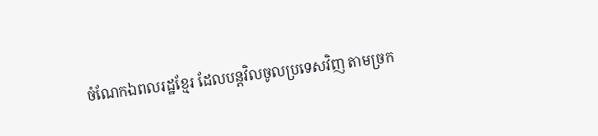ចំណែកឯពលរដ្ឋខ្មែរ ដែលបន្តវិលចូលប្រទេសវិញ តាមច្រក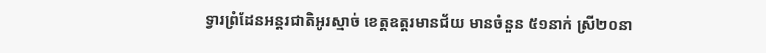ទ្វារព្រំដែនអន្តរជាតិអូរស្មាច់ ខេត្តឧត្តរមានជ័យ មានចំនួន ៥១នាក់ ស្រី២០នា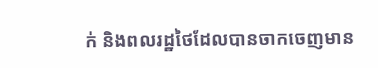ក់ និងពលរដ្ឋថៃដែលបានចាកចេញមាន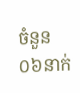ចំនួន ០៦នាក់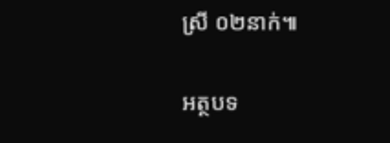ស្រី ០២នាក់៕

អត្ថបទ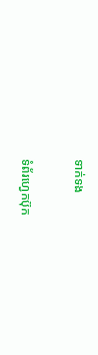ទាក់ទង

ទំព័រហ្វេកប៊ុក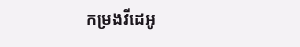កម្រងវីដេអូ